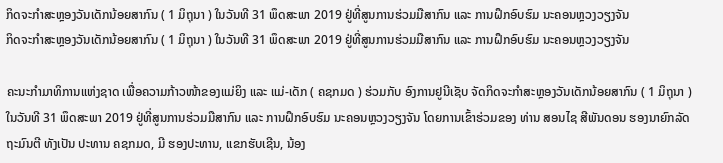ກິດຈະກໍາສະຫຼອງວັນເດັກນ້ອຍສາກົນ ( 1 ມິຖຸນາ ) ໃນວັນທີ 31 ພຶດສະພາ 2019 ຢູ່ທີ່ສູນການຮ່ວມມືສາກົນ ແລະ ການຝຶກອົບຮົມ ນະຄອນຫຼວງວຽງຈັນ
ກິດຈະກໍາສະຫຼອງວັນເດັກນ້ອຍສາກົນ ( 1 ມິຖຸນາ ) ໃນວັນທີ 31 ພຶດສະພາ 2019 ຢູ່ທີ່ສູນການຮ່ວມມືສາກົນ ແລະ ການຝຶກອົບຮົມ ນະຄອນຫຼວງວຽງຈັນ

ຄະນະກໍາມາທິການແຫ່ງຊາດ ເພື່ອຄວາມກ້າວໜ້າຂອງແມ່ຍິງ ແລະ ແມ່-ເດັກ ( ຄຊກມດ ) ຮ່ວມກັບ ອົງການຢູນີເຊັບ ຈັດກິດຈະກໍາສະຫຼອງວັນເດັກນ້ອຍສາກົນ ( 1 ມິຖຸນາ ) ໃນວັນທີ 31 ພຶດສະພາ 2019 ຢູ່ທີ່ສູນການຮ່ວມມືສາກົນ ແລະ ການຝຶກອົບຮົມ ນະຄອນຫຼວງວຽງຈັນ ໂດຍການເຂົ້າຮ່ວມຂອງ ທ່ານ ສອນໄຊ ສີພັນດອນ ຮອງນາຍົກລັດຖະມົນຕີ ທັງເປັນ ປະທານ ຄຊກມດ, ມີ ຮອງປະທານ, ແຂກຮັບເຊີນ, ນ້ອງ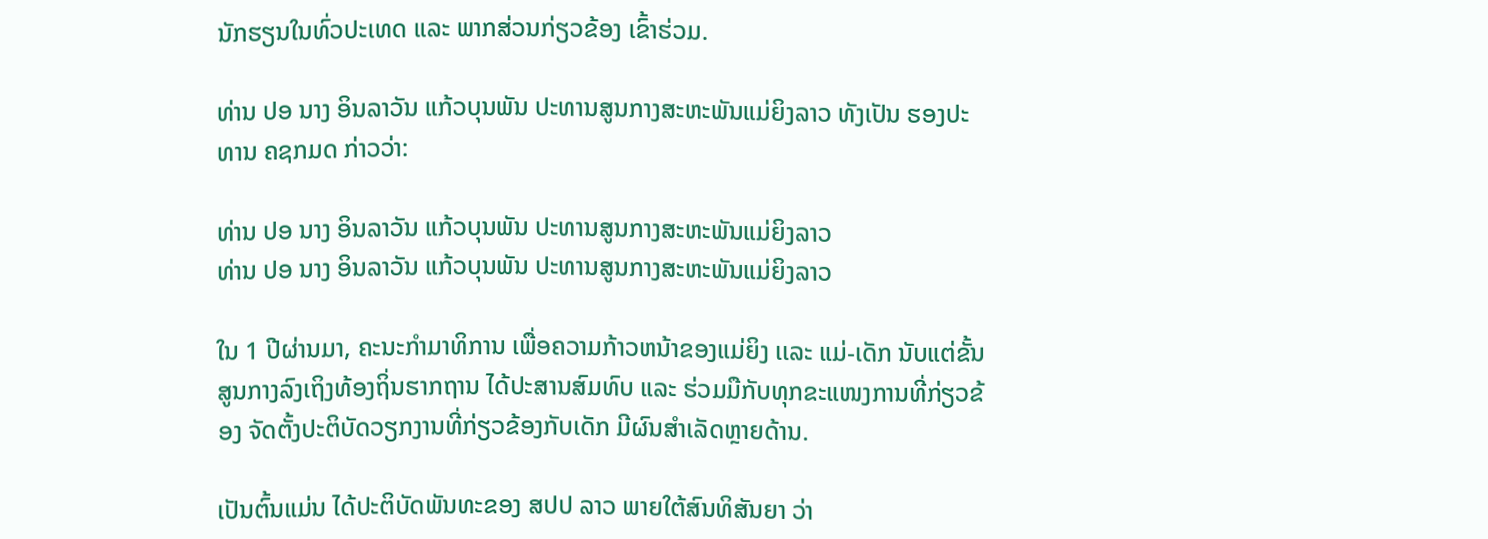ນັກຮຽນໃນທົ່ວປະເທດ ແລະ ພາກສ່ວນກ່ຽວຂ້ອງ ເຂົ້າຮ່ວມ.

ທ່ານ ປອ ນາງ ອິນລາວັນ ແກ້ວບຸນພັນ ປະທານສູນກາງສະຫະພັນແມ່ຍິງລາວ ທັງເປັນ ຮອງປະທານ ຄຊກມດ ກ່າວວ່າ:

ທ່ານ ປອ ນາງ ອິນລາວັນ ແກ້ວບຸນພັນ ປະທານສູນກາງສະຫະພັນແມ່ຍິງລາວ
ທ່ານ ປອ ນາງ ອິນລາວັນ ແກ້ວບຸນພັນ ປະທານສູນກາງສະຫະພັນແມ່ຍິງລາວ

ໃນ 1 ປີຜ່ານມາ, ຄະນະກໍາມາທິການ ເພື່ອຄວາມກ້າວຫນ້າຂອງແມ່ຍິງ ເເລະ ແມ່-ເດັກ ນັບແຕ່ຂັ້ນສູນກາງລົງເຖິງທ້ອງຖິ່ນຮາກຖານ ໄດ້ປະສານສົມທົບ ແລະ ຮ່ວມມືກັບທຸກຂະແໜງການທີ່ກ່ຽວຂ້ອງ ຈັດຕັ້ງປະຕິບັດວຽກງານທີ່ກ່ຽວຂ້ອງກັບເດັກ ມີຜົນສໍາເລັດຫຼາຍດ້ານ.

ເປັນຕົ້ນແມ່ນ ໄດ້ປະຕິບັດພັນທະຂອງ ສປປ ລາວ ພາຍໃຕ້ສົນທິສັນຍາ ວ່າ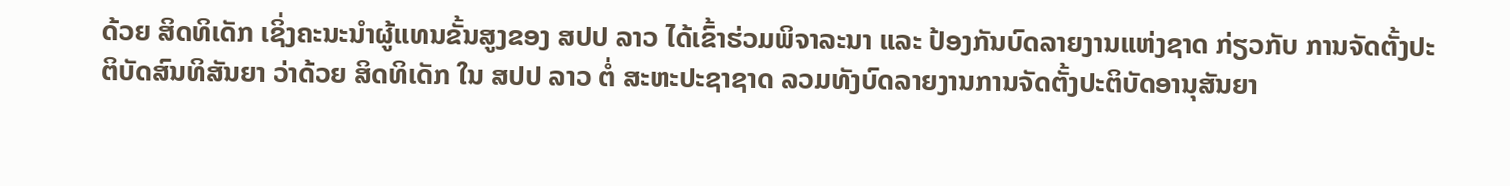ດ້ວຍ ສິດທິເດັກ ເຊິ່ງຄະນະນໍາຜູ້ແທນຂັ້ນສູງຂອງ ສປປ ລາວ ໄດ້ເຂົ້າຮ່ວມພິຈາລະນາ ແລະ ປ້ອງກັນບົດລາຍງານແຫ່ງຊາດ ກ່ຽວກັບ ການຈັດຕັ້ງປະຕິບັດສົນທິສັນຍາ ວ່າດ້ວຍ ສິດທິເດັກ ໃນ ສປປ ລາວ ຕໍ່ ສະຫະປະຊາຊາດ ລວມທັງບົດລາຍງານການຈັດຕັ້ງປະຕິບັດອານຸສັນຍາ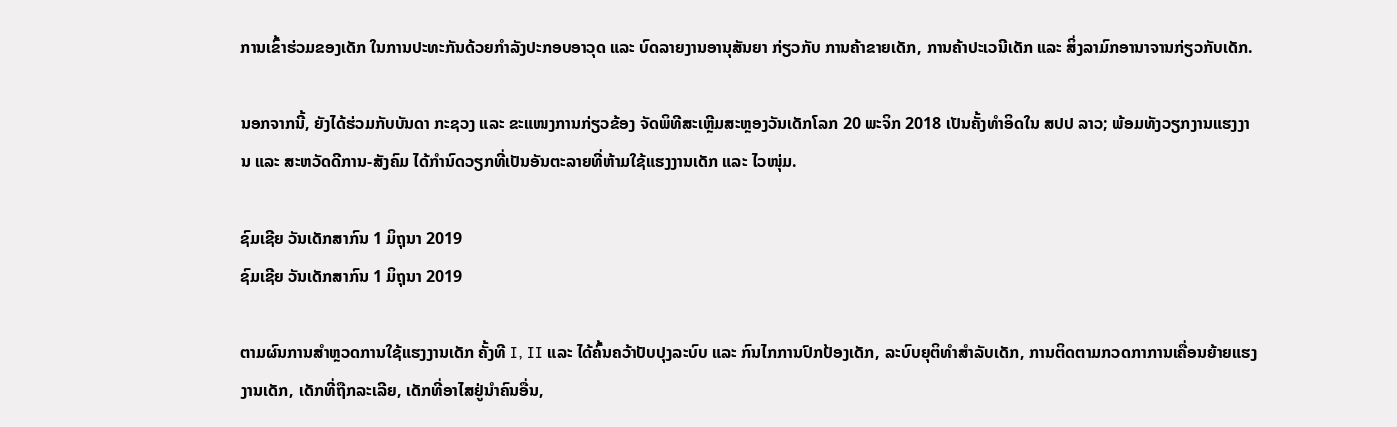ການເຂົ້າຮ່ວມຂອງເດັກ ໃນການປະທະກັນດ້ວຍກໍາລັງປະກອບອາວຸດ ແລະ ບົດລາຍງານອານຸສັນຍາ ກ່ຽວກັບ ການຄ້າຂາຍເດັກ, ການຄ້າປະເວນີເດັກ ແລະ ສິ່ງລາມົກອານາຈານກ່ຽວກັບເດັກ.

ນອກຈາກນີ້, ຍັງໄດ້ຮ່ວມກັບບັນດາ ກະຊວງ ແລະ ຂະແໜງການກ່ຽວຂ້ອງ ຈັດພິທີສະເຫຼີມສະຫຼອງວັນເດັກໂລກ 20 ພະຈິກ 2018 ເປັນຄັ້ງທໍາອິດໃນ ສປປ ລາວ; ພ້ອມທັງວຽກງານແຮງງານ ແລະ ສະຫວັດດີການ-ສັງຄົມ ໄດ້ກໍານົດວຽກທີ່ເປັນອັນຕະລາຍທີ່ຫ້າມໃຊ້ແຮງງານເດັກ ແລະ ໄວໜຸ່ມ.

ຊົມເຊີຍ ວັນເດັກສາກົນ 1 ມິຖຸນາ 2019
ຊົມເຊີຍ ວັນເດັກສາກົນ 1 ມິຖຸນາ 2019

ຕາມຜົນການສໍາຫຼວດການໃຊ້ແຮງງານເດັກ ຄັ້ງທີ I, II ແລະ ໄດ້ຄົ້ນຄວ້າປັບປຸງລະບົບ ແລະ ກົນໄກການປົກປ້ອງເດັກ, ລະບົບຍຸຕິທໍາສໍາລັບເດັກ, ການຕິດຕາມກວດກາການເຄື່ອນຍ້າຍແຮງງານເດັກ, ເດັກທີ່ຖືກລະເລີຍ, ເດັກທີ່ອາໄສຢູ່ນໍາຄົນອື່ນ,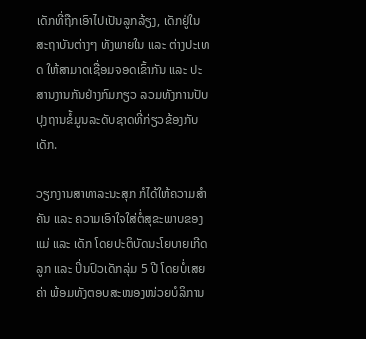ເດັກທີ່ຖືກເອົາໄປເປັນລູກລ້ຽງ, ເດັກຢູ່ໃນສະຖາບັນຕ່າງໆ ທັງພາຍໃນ ແລະ ຕ່າງປະເທດ ໃຫ້ສາມາດເຊື່ອມຈອດເຂົ້າກັນ ແລະ ປະສານງານກັນຢ່າງກົມກຽວ ລວມທັງການປັບປຸງຖານຂໍ້ມູນລະດັບຊາດທີ່ກ່ຽວຂ້ອງກັບເດັກ.

ວຽກງານສາທາລະນະສຸກ ກໍໄດ້ໃຫ້ຄວາມສໍາຄັນ ແລະ ຄວາມເອົາໃຈໃສ່ຕໍ່ສຸຂະພາບຂອງແມ່ ແລະ ເດັກ ໂດຍປະຕິບັດນະໂຍບາຍເກີດລູກ ແລະ ປິ່ນປົວເດັກລຸ່ມ 5 ປີ ໂດຍບໍ່ເສຍຄ່າ ພ້ອມທັງຕອບສະໜອງໜ່ວຍບໍລິການ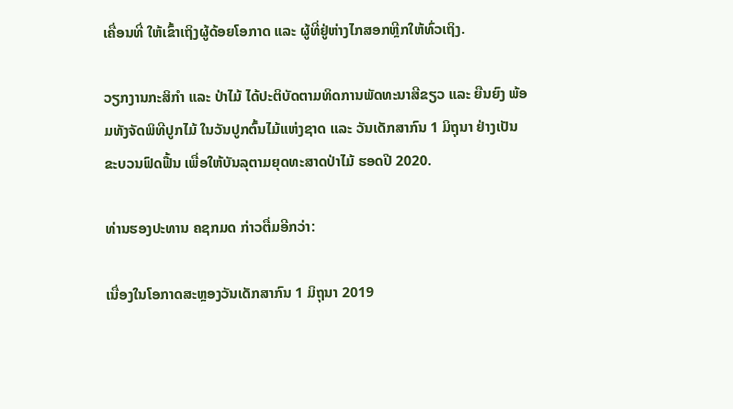ເຄື່ອນທີ່ ໃຫ້ເຂົ້າເຖິງຜູ້ດ້ອຍໂອກາດ ແລະ ຜູ້ທີ່ຢູ່ຫ່າງໄກສອກຫຼີກໃຫ້ທົ່ວເຖິງ.

ວຽກງານກະສິກໍາ ແລະ ປ່າໄມ້ ໄດ້ປະຕິບັດຕາມທິດການພັດທະນາສີຂຽວ ແລະ ຍືນຍົງ ພ້ອມທັງຈັດພິທີປູກໄມ້ ໃນວັນປູກຕົ້ນໄມ້ແຫ່ງຊາດ ເເລະ ວັນເດັກສາກົນ 1 ມິຖຸນາ ຢ່າງເປັນຂະບວນຟົດຟື້ນ ເພື່ອໃຫ້ບັນລຸຕາມຍຸດທະສາດປ່າໄມ້ ຮອດປີ 2020.

ທ່ານຮອງປະທານ ຄຊກມດ ກ່າວຕື່ມອີກວ່າ:

ເນື່ອງໃນໂອກາດສະຫຼອງວັນເດັກສາກົນ 1 ມິຖຸນາ 2019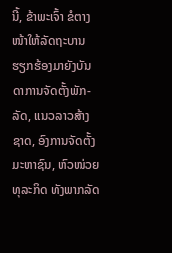ນີ້, ຂ້າພະເຈົ້າ ຂໍຕາງໜ້າໃຫ້ລັດຖະບານ ຮຽກຮ້ອງມາຍັງບັນດາການຈັດຕັ້ງພັກ-ລັດ, ແນວລາວສ້າງຊາດ, ອົງການຈັດຕັ້ງມະຫາຊົນ, ຫົວໜ່ວຍທຸລະກິດ ທັງພາກລັດ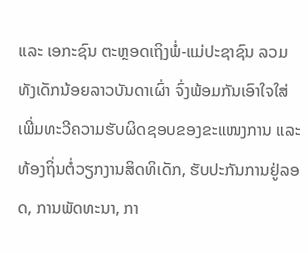ແລະ ເອກະຊົນ ຕະຫຼອດເຖິງພໍ່-ແມ່ປະຊາຊົນ ລວມທັງເດັກນ້ອຍລາວບັນດາເຜົ່າ ຈົ່ງພ້ອມກັນເອົາໃຈໃສ່ເພີ່ມທະວີຄວາມຮັບຜິດຊອບຂອງຂະແໜງການ ແລະ ທ້ອງຖິ່ນຕໍ່ວຽກງານສິດທິເດັກ, ຮັບປະກັນການຢູ່ລອດ, ການພັດທະນາ, ກາ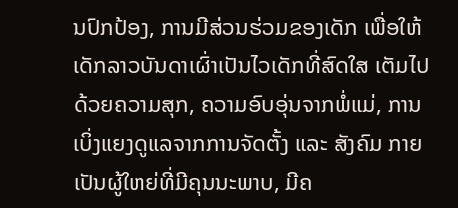ນປົກປ້ອງ, ການມີສ່ວນຮ່ວມຂອງເດັກ ເພື່ອໃຫ້ເດັກລາວບັນດາເຜົ່າເປັນໄວເດັກທີ່ສົດໃສ ເຕັມໄປດ້ວຍຄວາມສຸກ, ຄວາມອົບອຸ່ນຈາກພໍ່ແມ່, ການເບິ່ງແຍງດູແລຈາກການຈັດຕັ້ງ ແລະ ສັງຄົມ ກາຍເປັນຜູ້ໃຫຍ່ທີ່ມີຄຸນນະພາບ, ມີຄ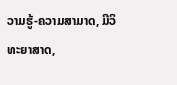ວາມຮູ້-ຄວາມສາມາດ, ມີວິທະຍາສາດ,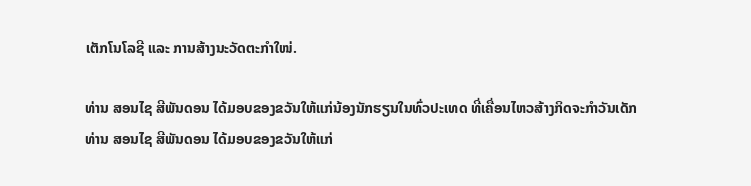ເຕັກໂນໂລຊີ ແລະ ການສ້າງນະວັດຕະກໍາໃໜ່.

ທ່ານ ສອນໄຊ ສີພັນດອນ ໄດ້ມອບຂອງຂວັນໃຫ້ແກ່ນ້ອງນັກຮຽນໃນທົ່ວປະເທດ ທີ່ເຄື່ອນໄຫວສ້າງກິດຈະກໍາວັນເດັກ
ທ່ານ ສອນໄຊ ສີພັນດອນ ໄດ້ມອບຂອງຂວັນໃຫ້ແກ່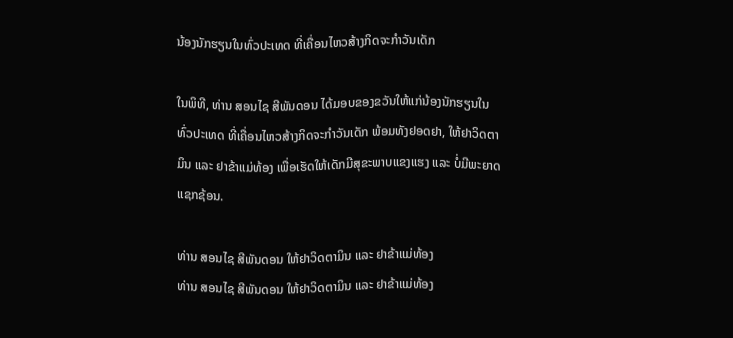ນ້ອງນັກຮຽນໃນທົ່ວປະເທດ ທີ່ເຄື່ອນໄຫວສ້າງກິດຈະກໍາວັນເດັກ

ໃນພິທີ, ທ່ານ ສອນໄຊ ສີພັນດອນ ໄດ້ມອບຂອງຂວັນໃຫ້ແກ່ນ້ອງນັກຮຽນໃນທົ່ວປະເທດ ທີ່ເຄື່ອນໄຫວສ້າງກິດຈະກໍາວັນເດັກ ພ້ອມທັງຢອດຢາ, ໃຫ້ຢາວິດຕາມິນ ແລະ ຢາຂ້າແມ່ທ້ອງ ເພື່ອເຮັດໃຫ້ເດັກມີສຸຂະພາບແຂງແຮງ ແລະ ບໍ່ມີພະຍາດແຊກຊ້ອນ.

ທ່ານ ສອນໄຊ ສີພັນດອນ ໃຫ້ຢາວິດຕາມິນ ແລະ ຢາຂ້າແມ່ທ້ອງ
ທ່ານ ສອນໄຊ ສີພັນດອນ ໃຫ້ຢາວິດຕາມິນ ແລະ ຢາຂ້າແມ່ທ້ອງ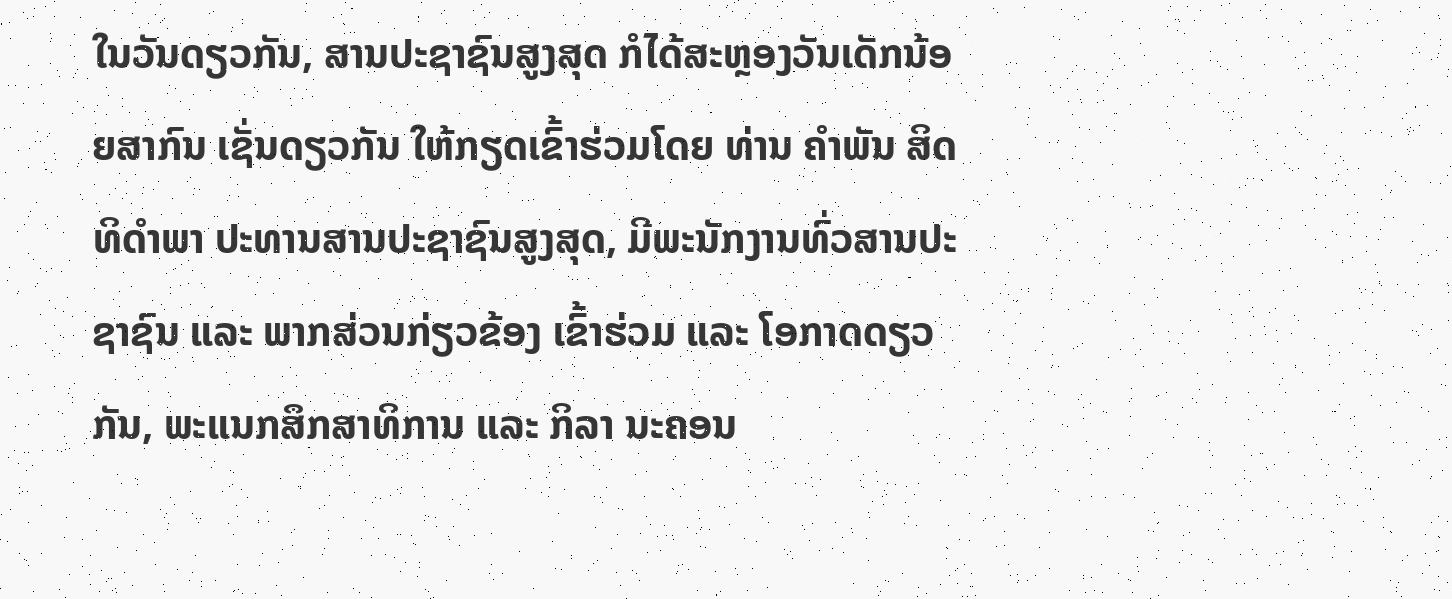ໃນວັນດຽວກັນ, ສານປະຊາຊົນສູງສຸດ ກໍໄດ້ສະຫຼອງວັນເດັກນ້ອຍສາກົນ ເຊັ່ນດຽວກັນ ໃຫ້ກຽດເຂົ້າຮ່ວມໂດຍ ທ່ານ ຄໍາພັນ ສິດທິດໍາພາ ປະທານສານປະຊາຊົນສູງສຸດ, ມີພະນັກງານທົ່ວສານປະຊາຊົນ ແລະ ພາກສ່ວນກ່ຽວຂ້ອງ ເຂົ້າຮ່ວມ ແລະ ໂອກາດດຽວກັນ, ພະແນກສຶກສາທິການ ແລະ ກິລາ ນະຄອນ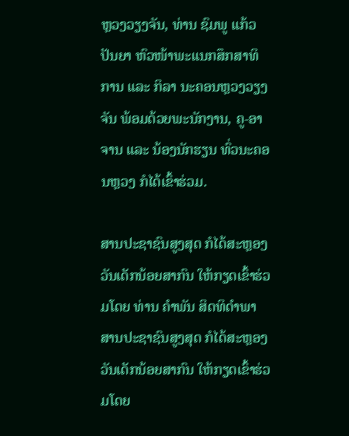ຫຼວງວຽງຈັນ, ທ່ານ ຊົມພູ ແກ້ວປັນຍາ ຫົວໜ້າພະແນກສຶກສາທິການ ແລະ ກິລາ ນະຄອນຫຼວງວຽງຈັນ ພ້ອມດ້ວຍພະນັກງານ, ຄູ-ອາຈານ ແລະ ນ້ອງນັກຮຽນ ທົ່ວນະຄອນຫຼວງ ກໍໄດ້ເຂົ້າຮ່ວມ.

ສານປະຊາຊົນສູງສຸດ ກໍໄດ້ສະຫຼອງວັນເດັກນ້ອຍສາກົນ ໃຫ້ກຽດເຂົ້າຮ່ວມໂດຍ ທ່ານ ຄໍາພັນ ສິດທິດໍາພາ
ສານປະຊາຊົນສູງສຸດ ກໍໄດ້ສະຫຼອງວັນເດັກນ້ອຍສາກົນ ໃຫ້ກຽດເຂົ້າຮ່ວມໂດຍ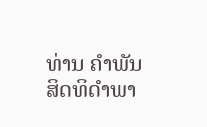ທ່ານ ຄໍາພັນ ສິດທິດໍາພາ